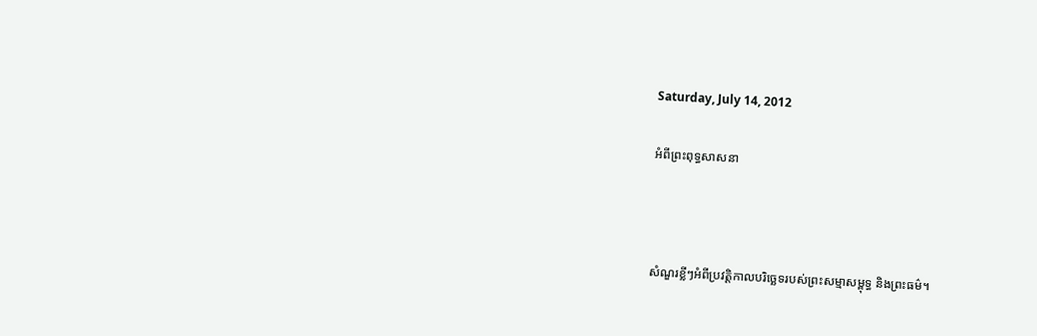Saturday, July 14, 2012

អំពីព្រះពុទ្ធសាសនា



សំណួរខ្លីៗអំពីប្រវត្តិកាលបរិច្ឆេទរបស់ព្រះសម្មាសម្ពុទ្ធ និងព្រះធម៌។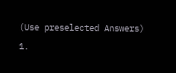(Use preselected Answers)
1.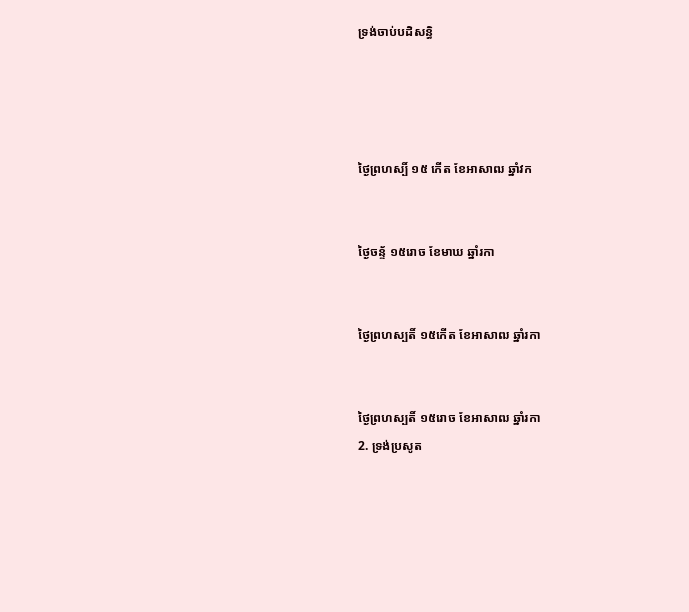ទ្រង់ចាប់បដិសន្ធិ




ថ្ងៃព្រហស្បិ៍ ១៥ កើត ខែអាសាឍ ឆ្នាំវក


ថ្ងៃចន្ទ័ ១៥រោច ខែមាឃ ឆ្នាំរកា


ថ្ងៃព្រហស្បតិ៍ ១៥កើត ខែអាសាឍ ឆ្នាំរកា


ថ្ងៃព្រហស្បតិ៍ ១៥រោច ខែអាសាឍ ឆ្នាំរកា
2. ទ្រង់ប្រសូត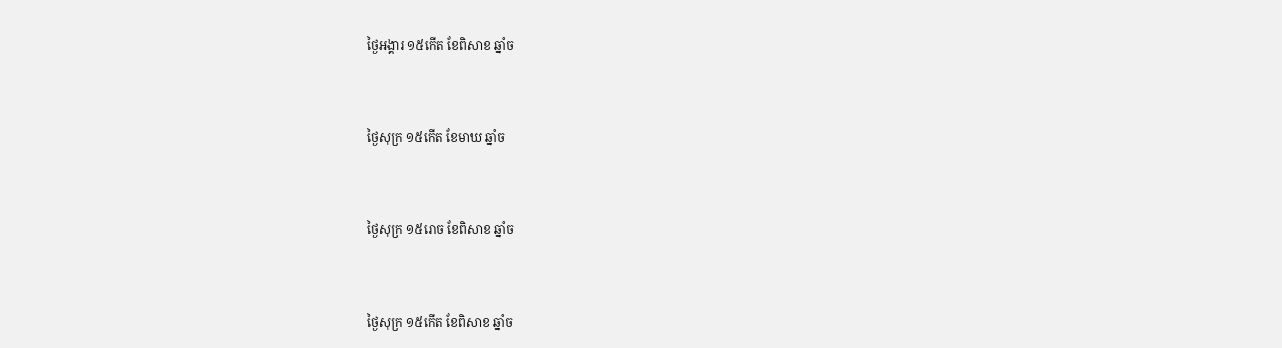ថ្ងៃអង្គារ ១៥កើត ខែពិសាខ ឆ្នាំច


ថ្ងៃសុក្រ ១៥កើត ខែមាឃ ឆ្នាំច


ថ្ងៃសុក្រ ១៥រោច ខែពិសាខ ឆ្នាំច


ថ្ងៃសុក្រ ១៥កើត ខែពិសាខ ឆ្នាំច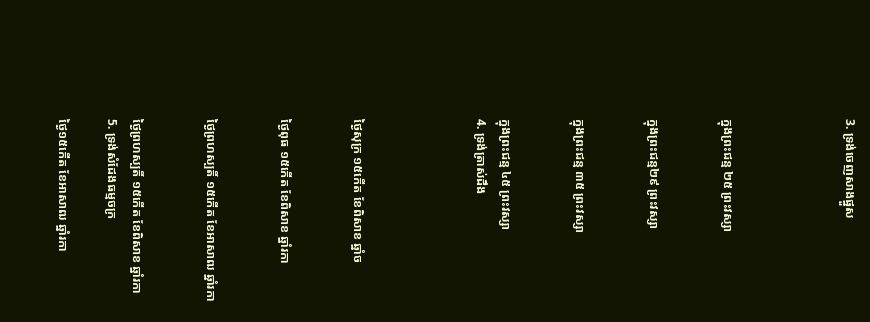3. ទ្រង់ចេញសាងផ្នួស




ក្នុងព្រះជន្ម ២៥ ព្រះវស្សា


ក្នុងព្រះជន្ម២៩ ព្រះវស្សា


ក្នុងព្រះជន្ម ៣៥ ព្រះវស្សា


ក្នុងព្រះជន្ម ៤៥ ព្រះវស្សា
4. ទ្រង់ត្រាស់ដឹង




ថ្ងៃសុក្រ ១៥កើត ខែពិសាខ ឆ្នាំច


ថ្ងៃពុធ ១៥កើត ខែពិសាខ ឆ្នាំរកា


ថ្ងៃព្រហស្បតិ៍ ១៥កើត ខែអាសាឍ ឆ្នាំរកា


ថ្ងៃព្រហស្បតិ៍ ១៥កើត ខែពិសាខ ឆ្នាំរកា
5. ទ្រង់សំដែងធម្មចក្រ

ថ្ងៃ១៥កើត ខែអាសាឍ ឆ្នាំរកា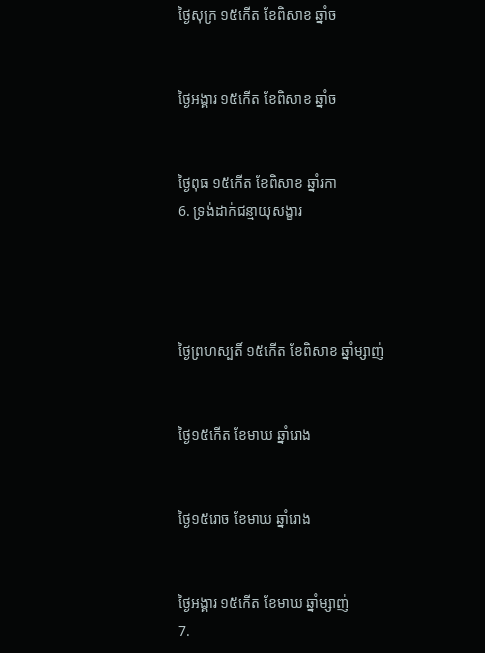ថ្ងៃសុក្រ ១៥កើត ខែពិសាខ ឆ្នាំច


ថ្ងៃអង្គារ ១៥កើត ខែពិសាខ ឆ្នាំច


ថ្ងៃពុធ ១៥កើត ខែពិសាខ ឆ្នាំរកា
6. ទ្រង់ដាក់ជន្មាយុសង្ខារ




ថ្ងៃព្រហស្បតិ៍ ១៥កើត ខែពិសាខ ឆ្នាំម្សាញ់


ថ្ងៃ១៥កើត ខែមាឃ ឆ្នាំរោង


ថ្ងៃ១៥រោច ខែមាឃ ឆ្នាំរោង


ថ្ងៃអង្គារ ១៥កើត ខែមាឃ ឆ្នាំម្សាញ់
7.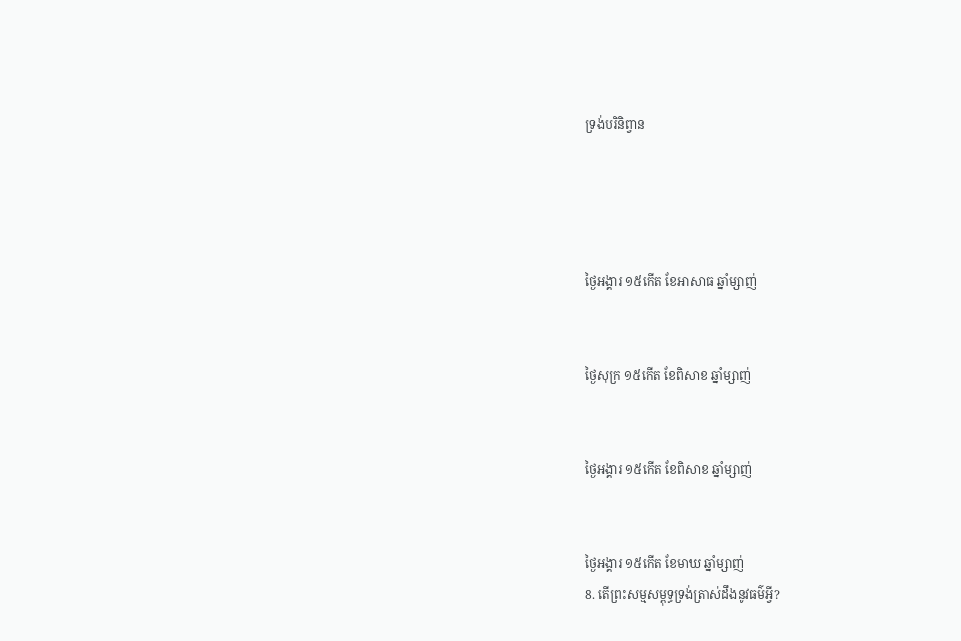ទ្រង់បរិនិព្វាន




ថ្ងៃអង្គារ ១៥កើត ខែអាសាធ ឆ្នាំម្សាញ់


ថ្ងៃសុក្រ ១៥កើត ខែពិសាខ ឆ្នាំម្សាញ់


ថ្ងៃអង្គារ ១៥កើត ខែពិសាខ ឆ្នាំម្សាញ់


ថ្ងៃអង្គារ ១៥កើត ខែមាឃ ឆ្នាំម្សាញ់
8. តើព្រះសម្មសម្ពុទ្ធទ្រង់ត្រាស់ដឹងនូវធម៌អ្វី?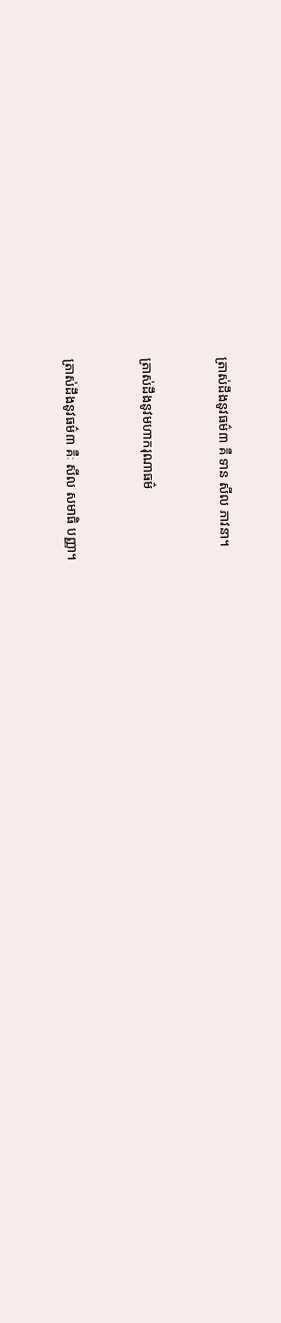ត្រាស់ដឹងនូវធម៌៣ គឺ ទាន សីល ភាវនា។


ត្រាស់ដឹងនូវមហាករុណាធម៌


ត្រាស់ដឹងនូវធម៌៣ គឺៈ សីល សមាធិ បញ្ញា។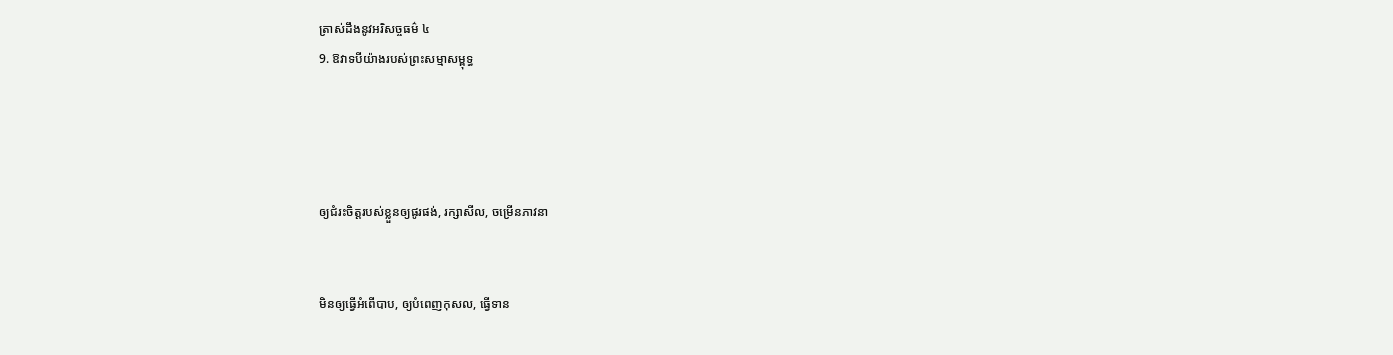ត្រាស់ដឹងនូវអរិសច្ចធម៌ ៤
9. ឱវាទបីយ៉ាងរបស់ព្រះសម្មាសម្ពុទ្ធ




ឲ្យជំរះចិត្តរបស់ខ្លួនឲ្យផូរផង់, រក្សាសីល, ចម្រើនភាវនា


មិនឲ្យធ្វើអំពើបាប, ឲ្យបំពេញកុសល, ធ្វើទាន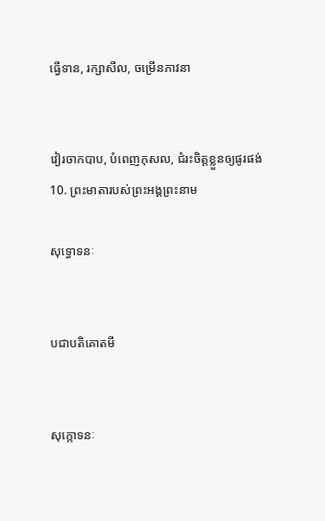ធ្វើទាន, រក្សាសីល, ចម្រើនភាវនា


វៀរចាកបាប, បំពេញកុសល, ជំរះចិត្តខ្លួនឲ្យផូរផង់
10. ព្រះមាតារបស់ព្រះអង្គព្រះនាម

សុទ្ធោទនៈ


បជាបតិគោតមី


សុក្កោទនៈ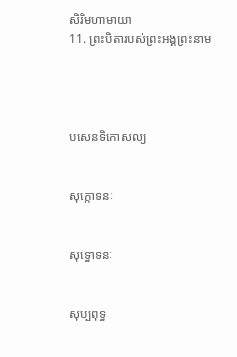សិរិមហាមាយា
11. ព្រះបិតារបស់ព្រះអង្គព្រះនាម




បសេនទិកោសល្យ


សុក្កោទនៈ


សុទ្ធោទនៈ


សុប្បពុទ្ធ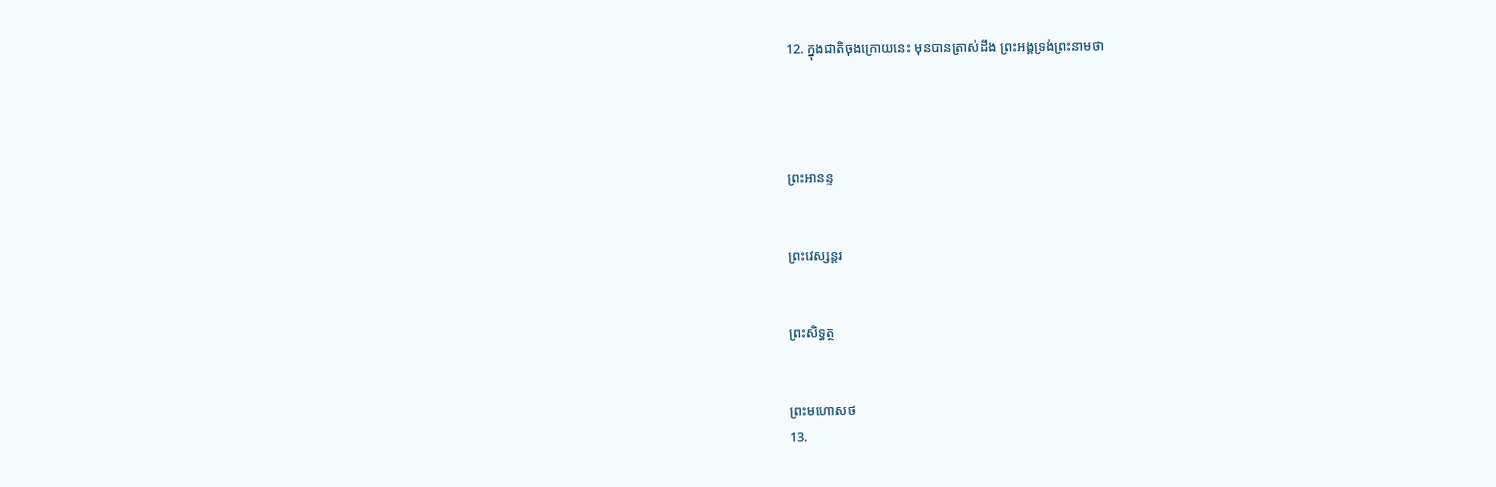12. ក្នុងជាតិចុងក្រោយនេះ មុនបានត្រាស់ដឹង ព្រះអង្គទ្រង់ព្រះនាមថា




ព្រះអានន្ទ


ព្រះវេស្សន្តរ


ព្រះសិទ្ធត្ថ


ព្រះមហោសថ
13.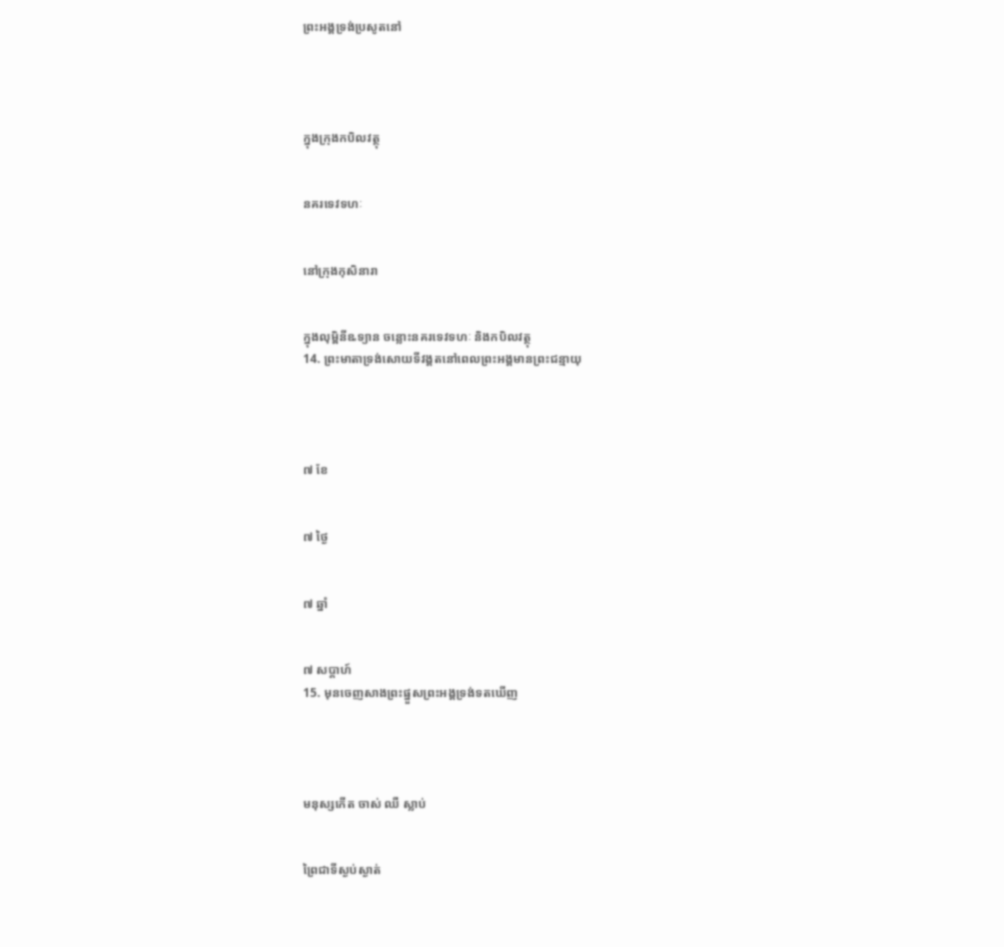ព្រះអង្គទ្រង់ប្រសូតនៅ




ក្នុងក្រុងកបិលវត្ថុ


នគរទេវទហៈ


នៅក្រុងកុសិនារា


ក្នុងលុម្ពិនីឩទ្យាន ចន្លោះនគរទេវទហៈ និងកបិលវត្ថុ
14. ព្រះមាតាទ្រង់សោយទីវង្គតនៅពេលព្រះអង្គមានព្រះជន្មាយុ




៧ ខែ


៧ ថ្ងៃ


៧ ឆ្នាំ


៧ សប្តាហ៍
15. មុនចេញសាងព្រះផ្នួសព្រះអង្គទ្រង់ទតឃើញ




មនុស្សកើត ចាស់ ឈឺ ស្លាប់


ព្រៃជាទីស្ងប់ស្ងាត់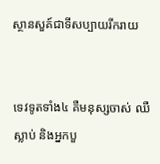ស្ថានសួគ៍ជាទីសប្បាយរីករាយ


ទេវទូតទាំង៤ គឺមនុស្សចាស់ ឈឺ ស្លាប់ និងអ្នកបួ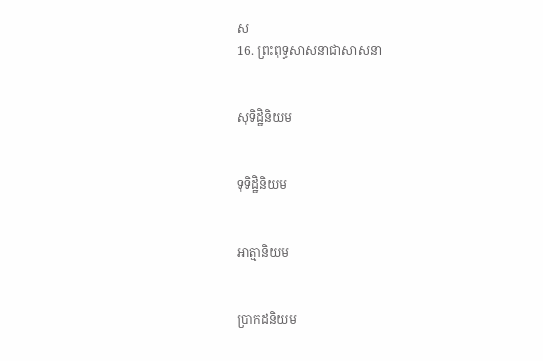ស
16. ព្រះពុទ្ធសាសនាជាសាសនា


សុទិដ្ឋិនិយម


ទុទិដ្ឋិនិយម


អាត្មានិយម


ប្រាកដនិយម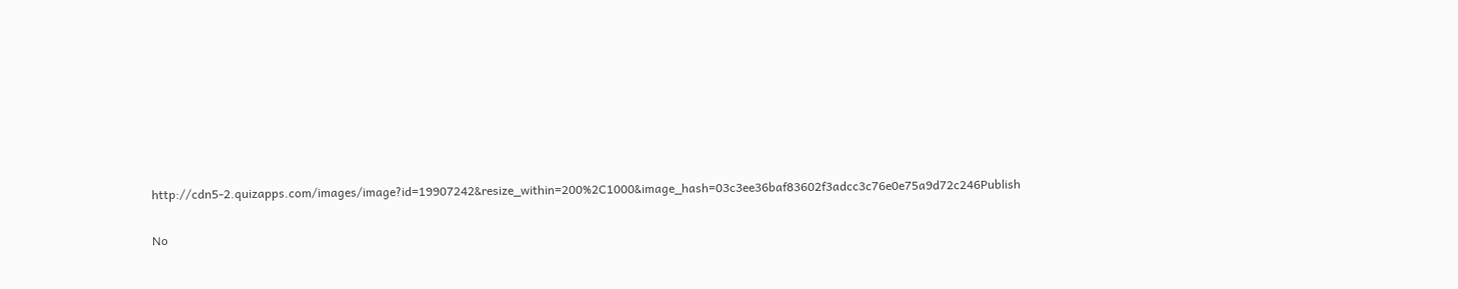http://cdn5-2.quizapps.com/images/image?id=19907242&resize_within=200%2C1000&image_hash=03c3ee36baf83602f3adcc3c76e0e75a9d72c246Publish

No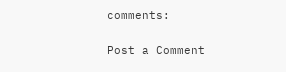comments:

Post a Comment